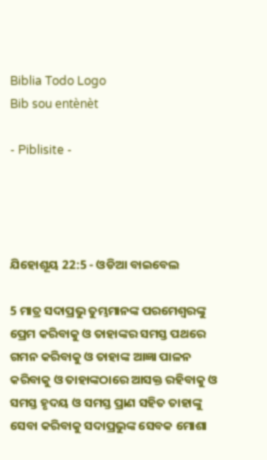Biblia Todo Logo
Bib sou entènèt

- Piblisite -




ଯିହୋଶୂୟ 22:5 - ଓଡିଆ ବାଇବେଲ

5 ମାତ୍ର ସଦାପ୍ରଭୁ ତୁମ୍ଭମାନଙ୍କ ପରମେଶ୍ୱରଙ୍କୁ ପ୍ରେମ କରିବାକୁ ଓ ତାହାଙ୍କର ସମସ୍ତ ପଥରେ ଗମନ କରିବାକୁ ଓ ତାହାଙ୍କ ଆଜ୍ଞା ପାଳନ କରିବାକୁ ଓ ତାହାଙ୍କଠାରେ ଆସକ୍ତ ରହିବାକୁ ଓ ସମସ୍ତ ହୃଦୟ ଓ ସମସ୍ତ ପ୍ରାଣ ସହିତ ତାହାଙ୍କୁ ସେବା କରିବାକୁ ସଦାପ୍ରଭୁଙ୍କ ସେବକ ମୋଶା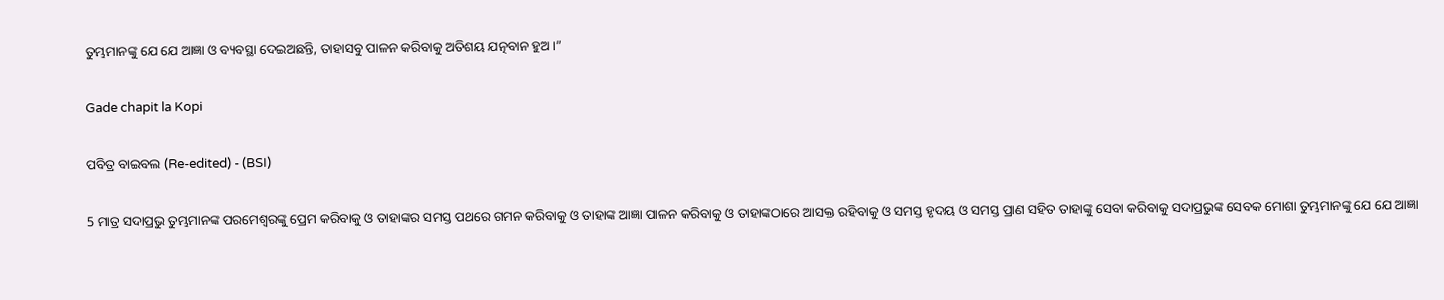ତୁମ୍ଭମାନଙ୍କୁ ଯେ ଯେ ଆଜ୍ଞା ଓ ବ୍ୟବସ୍ଥା ଦେଇଅଛନ୍ତି, ତାହାସବୁ ପାଳନ କରିବାକୁ ଅତିଶୟ ଯତ୍ନବାନ ହୁଅ।”

Gade chapit la Kopi

ପବିତ୍ର ବାଇବଲ (Re-edited) - (BSI)

5 ମାତ୍ର ସଦାପ୍ରଭୁ ତୁମ୍ଭମାନଙ୍କ ପରମେଶ୍ଵରଙ୍କୁ ପ୍ରେମ କରିବାକୁ ଓ ତାହାଙ୍କର ସମସ୍ତ ପଥରେ ଗମନ କରିବାକୁ ଓ ତାହାଙ୍କ ଆଜ୍ଞା ପାଳନ କରିବାକୁ ଓ ତାହାଙ୍କଠାରେ ଆସକ୍ତ ରହିବାକୁ ଓ ସମସ୍ତ ହୃଦୟ ଓ ସମସ୍ତ ପ୍ରାଣ ସହିତ ତାହାଙ୍କୁ ସେବା କରିବାକୁ ସଦାପ୍ରଭୁଙ୍କ ସେବକ ମୋଶା ତୁମ୍ଭମାନଙ୍କୁ ଯେ ଯେ ଆଜ୍ଞା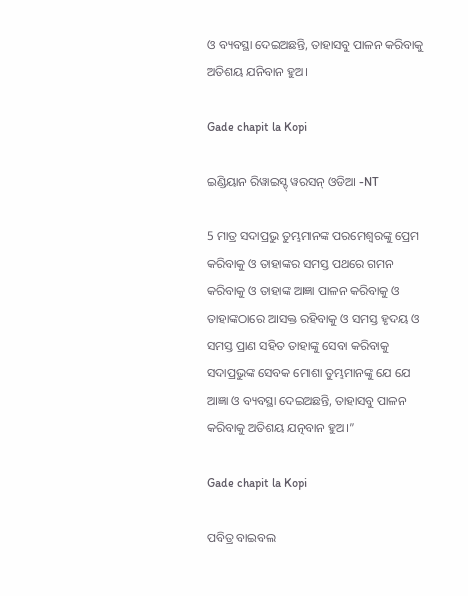ଓ ବ୍ୟବସ୍ଥା ଦେଇଅଛନ୍ତି, ତାହାସବୁ ପାଳନ କରିବାକୁ ଅତିଶୟ ଯନିବାନ ହୁଅ।

Gade chapit la Kopi

ଇଣ୍ଡିୟାନ ରିୱାଇସ୍ଡ୍ ୱରସନ୍ ଓଡିଆ -NT

5 ମାତ୍ର ସଦାପ୍ରଭୁ ତୁମ୍ଭମାନଙ୍କ ପରମେଶ୍ୱରଙ୍କୁ ପ୍ରେମ କରିବାକୁ ଓ ତାହାଙ୍କର ସମସ୍ତ ପଥରେ ଗମନ କରିବାକୁ ଓ ତାହାଙ୍କ ଆଜ୍ଞା ପାଳନ କରିବାକୁ ଓ ତାହାଙ୍କଠାରେ ଆସକ୍ତ ରହିବାକୁ ଓ ସମସ୍ତ ହୃଦୟ ଓ ସମସ୍ତ ପ୍ରାଣ ସହିତ ତାହାଙ୍କୁ ସେବା କରିବାକୁ ସଦାପ୍ରଭୁଙ୍କ ସେବକ ମୋଶା ତୁମ୍ଭମାନଙ୍କୁ ଯେ ଯେ ଆଜ୍ଞା ଓ ବ୍ୟବସ୍ଥା ଦେଇଅଛନ୍ତି, ତାହାସବୁ ପାଳନ କରିବାକୁ ଅତିଶୟ ଯତ୍ନବାନ ହୁଅ।”

Gade chapit la Kopi

ପବିତ୍ର ବାଇବଲ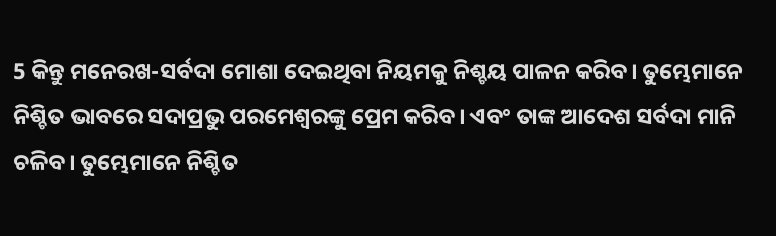5 କିନ୍ତୁ ମନେରଖ-ସର୍ବଦା ମୋଶା ଦେଇଥିବା ନିୟମକୁ ନିଶ୍ଚୟ ପାଳନ କରିବ। ତୁମ୍ଭେମାନେ ନିଶ୍ଚିତ ଭାବରେ ସଦାପ୍ରଭୁ ପରମେଶ୍ୱରଙ୍କୁ ପ୍ରେମ କରିବ। ଏବଂ ତାଙ୍କ ଆଦେଶ ସର୍ବଦା ମାନି ଚଳିବ। ତୁମ୍ଭେମାନେ ନିଶ୍ଚିତ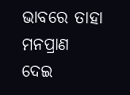ଭାବରେ ତାହା ମନପ୍ରାଣ ଦେଇ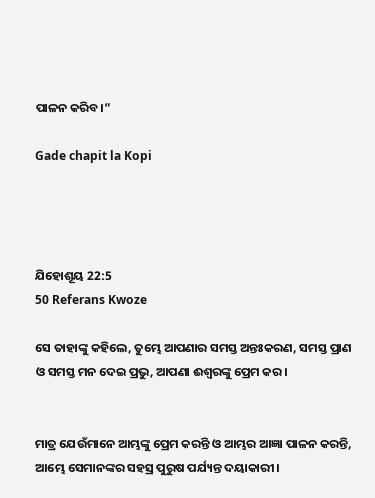ପାଳନ କରିବ।”

Gade chapit la Kopi




ଯିହୋଶୂୟ 22:5
50 Referans Kwoze

ସେ ତାହାଙ୍କୁ କହିଲେ, ତୁମ୍ଭେ ଆପଣାର ସମସ୍ତ ଅନ୍ତଃକରଣ, ସମସ୍ତ ପ୍ରାଣ ଓ ସମସ୍ତ ମନ ଦେଇ ପ୍ରଭୁ, ଆପଣା ଈଶ୍ୱରଙ୍କୁ ପ୍ରେମ କର ।


ମାତ୍ର ଯେଉଁମାନେ ଆମ୍ଭଙ୍କୁ ପ୍ରେମ କରନ୍ତି ଓ ଆମ୍ଭର ଆଜ୍ଞା ପାଳନ କରନ୍ତି, ଆମ୍ଭେ ସେମାନଙ୍କର ସହସ୍ର ପୁରୁଷ ପର୍ଯ୍ୟନ୍ତ ଦୟାକାରୀ।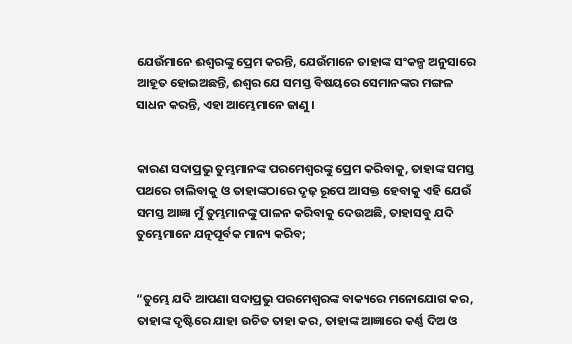ଯେଉଁମାନେ ଈଶ୍ୱରଙ୍କୁ ପ୍ରେମ କରନ୍ତି, ଯେଉଁମାନେ ତାହାଙ୍କ ସଂକଳ୍ପ ଅନୁସାରେ ଆହୂତ ହୋଇଅଛନ୍ତି, ଈଶ୍ୱର ଯେ ସମସ୍ତ ବିଷୟରେ ସେମାନଙ୍କର ମଙ୍ଗଳ ସାଧନ କରନ୍ତି, ଏହା ଆମ୍ଭେମାନେ ଜାଣୁ ।


କାରଣ ସଦାପ୍ରଭୁ ତୁମ୍ଭମାନଙ୍କ ପରମେଶ୍ୱରଙ୍କୁ ପ୍ରେମ କରିବାକୁ, ତାହାଙ୍କ ସମସ୍ତ ପଥରେ ଚାଲିବାକୁ ଓ ତାହାଙ୍କଠାରେ ଦୃଢ଼ ରୂପେ ଆସକ୍ତ ହେବାକୁ ଏହି ଯେଉଁ ସମସ୍ତ ଆଜ୍ଞା ମୁଁ ତୁମ୍ଭମାନଙ୍କୁ ପାଳନ କରିବାକୁ ଦେଉଅଛି, ତାହାସବୁ ଯଦି ତୁମ୍ଭେମାନେ ଯତ୍ନପୂର୍ବକ ମାନ୍ୟ କରିବ;


“ତୁମ୍ଭେ ଯଦି ଆପଣା ସଦାପ୍ରଭୁ ପରମେଶ୍ୱରଙ୍କ ବାକ୍ୟରେ ମନୋଯୋଗ କର, ତାହାଙ୍କ ଦୃଷ୍ଟିରେ ଯାହା ଉଚିତ ତାହା କର, ତାହାଙ୍କ ଆଜ୍ଞାରେ କର୍ଣ୍ଣ ଦିଅ ଓ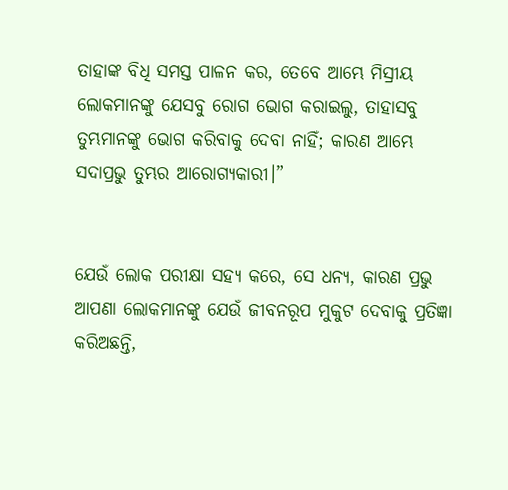ତାହାଙ୍କ ବିଧି ସମସ୍ତ ପାଳନ କର, ତେବେ ଆମ୍ଭେ ମିସ୍ରୀୟ ଲୋକମାନଙ୍କୁ ଯେସବୁ ରୋଗ ଭୋଗ କରାଇଲୁ, ତାହାସବୁ ତୁମ୍ଭମାନଙ୍କୁ ଭୋଗ କରିବାକୁ ଦେବା ନାହିଁ; କାରଣ ଆମ୍ଭେ ସଦାପ୍ରଭୁ ତୁମ୍ଭର ଆରୋଗ୍ୟକାରୀ।”


ଯେଉଁ ଲୋକ ପରୀକ୍ଷା ସହ୍ୟ କରେ, ସେ ଧନ୍ୟ, କାରଣ ପ୍ରଭୁ ଆପଣା ଲୋକମାନଙ୍କୁ ଯେଉଁ ଜୀବନରୂପ ମୁକୁଟ ଦେବାକୁ ପ୍ରତିଜ୍ଞା କରିଅଛନ୍ତି,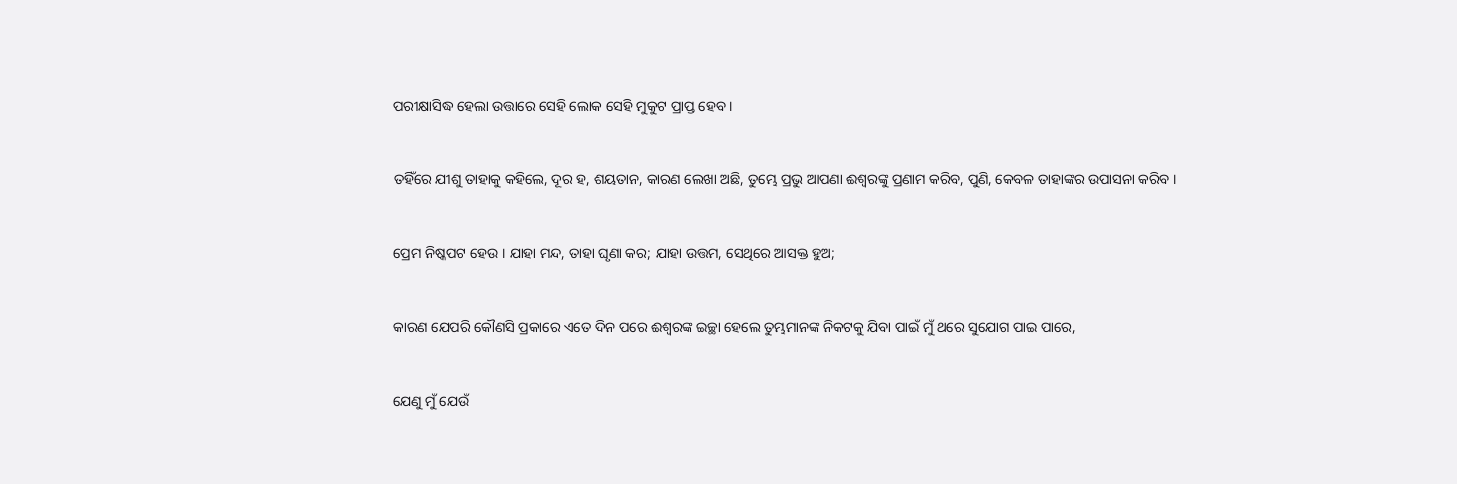ପରୀକ୍ଷାସିଦ୍ଧ ହେଲା ଉତ୍ତାରେ ସେହି ଲୋକ ସେହି ମୁକୁଟ ପ୍ରାପ୍ତ ହେବ ।


ତହିଁରେ ଯୀଶୁ ତାହାକୁ କହିଲେ, ଦୂର ହ, ଶୟତାନ, କାରଣ ଲେଖା ଅଛି, ତୁମ୍ଭେ ପ୍ରଭୁ ଆପଣା ଈଶ୍ୱରଙ୍କୁ ପ୍ରଣାମ କରିବ, ପୁଣି, କେବଳ ତାହାଙ୍କର ଉପାସନା କରିବ ।


ପ୍ରେମ ନିଷ୍କପଟ ହେଉ । ଯାହା ମନ୍ଦ, ତାହା ଘୃଣା କର; ଯାହା ଉତ୍ତମ, ସେଥିରେ ଆସକ୍ତ ହୁଅ;


କାରଣ ଯେପରି କୌଣସି ପ୍ରକାରେ ଏତେ ଦିନ ପରେ ଈଶ୍ୱରଙ୍କ ଇଚ୍ଛା ହେଲେ ତୁମ୍ଭମାନଙ୍କ ନିକଟକୁ ଯିବା ପାଇଁ ମୁଁ ଥରେ ସୁଯୋଗ ପାଇ ପାରେ,


ଯେଣୁ ମୁଁ ଯେଉଁ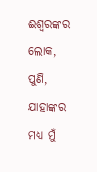ଈଶ୍ୱରଙ୍କର ଲୋକ, ପୁଣି, ଯାହାଙ୍କର ମଧ୍ୟ ମୁଁ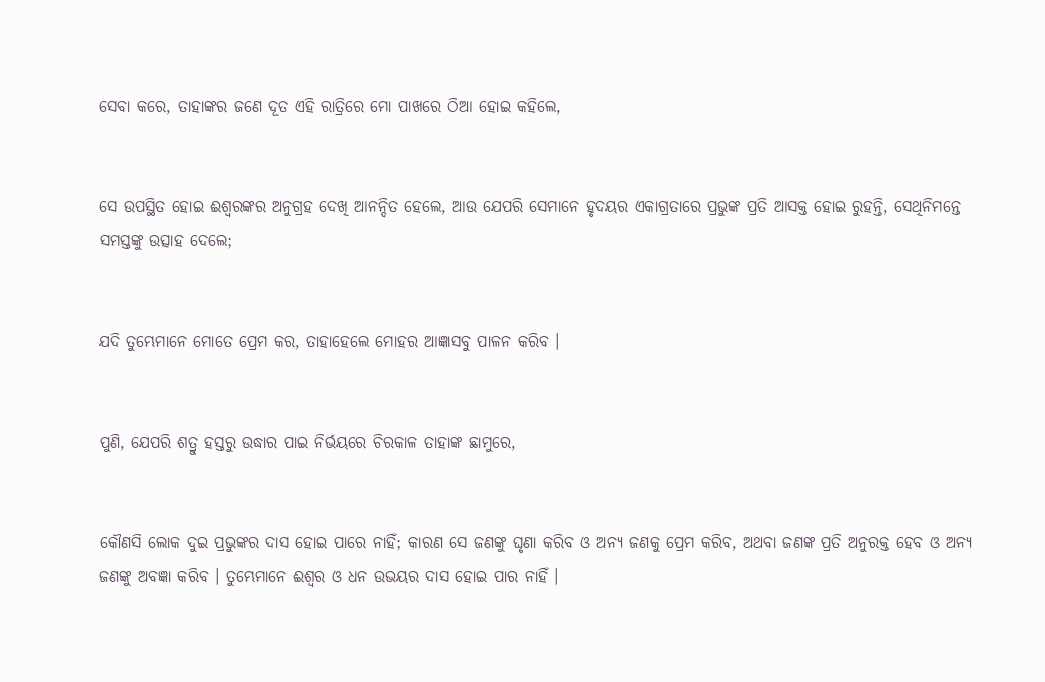ସେବା କରେ, ତାହାଙ୍କର ଜଣେ ଦୂତ ଏହି ରାତ୍ରିରେ ମୋ ପାଖରେ ଠିଆ ହୋଇ କହିଲେ,


ସେ ଉପସ୍ଥିତ ହୋଇ ଈଶ୍ୱରଙ୍କର ଅନୁଗ୍ରହ ଦେଖି ଆନନ୍ଦିତ ହେଲେ, ଆଉ ଯେପରି ସେମାନେ ହୃଦୟର ଏକାଗ୍ରତାରେ ପ୍ରଭୁଙ୍କ ପ୍ରତି ଆସକ୍ତ ହୋଇ ରୁହନ୍ତି, ସେଥିନିମନ୍ତେ ସମସ୍ତଙ୍କୁ ଉତ୍ସାହ ଦେଲେ;


ଯଦି ତୁମ୍ଭେମାନେ ମୋତେ ପ୍ରେମ କର, ତାହାହେଲେ ମୋହର ଆଜ୍ଞାସବୁ ପାଳନ କରିବ ।


ପୁଣି, ଯେପରି ଶତ୍ରୁ ହସ୍ତରୁ ଉଦ୍ଧାର ପାଇ ନିର୍ଭୟରେ ଚିରକାଳ ତାହାଙ୍କ ଛାମୁରେ,


କୌଣସି ଲୋକ ଦୁଇ ପ୍ରଭୁଙ୍କର ଦାସ ହୋଇ ପାରେ ନାହିଁ; କାରଣ ସେ ଜଣଙ୍କୁ ଘୃଣା କରିବ ଓ ଅନ୍ୟ ଜଣକୁ ପ୍ରେମ କରିବ, ଅଥବା ଜଣଙ୍କ ପ୍ରତି ଅନୁରକ୍ତ ହେବ ଓ ଅନ୍ୟ ଜଣଙ୍କୁ ଅବଜ୍ଞା କରିବ । ତୁମ୍ଭେମାନେ ଈଶ୍ୱର ଓ ଧନ ଉଭୟର ଦାସ ହୋଇ ପାର ନାହିଁ ।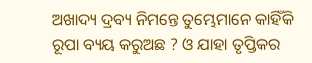ଅଖାଦ୍ୟ ଦ୍ରବ୍ୟ ନିମନ୍ତେ ତୁମ୍ଭେମାନେ କାହିଁକି ରୂପା ବ୍ୟୟ କରୁଅଛ ? ଓ ଯାହା ତୃପ୍ତିକର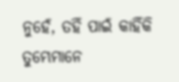ନୁହେଁ, ତହିଁ ପାଇଁ କାହିଁକି ତୁମ୍ଭେମାନେ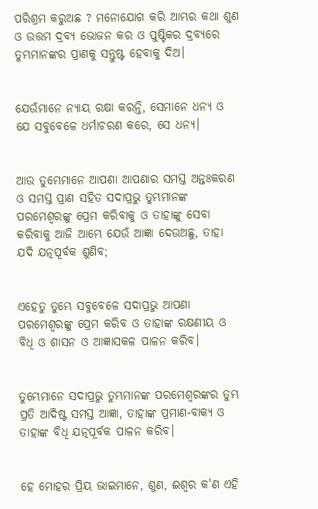ପରିଶ୍ରମ କରୁଅଛ ? ମନୋଯୋଗ କରି ଆମ୍ଭର କଥା ଶୁଣ ଓ ଉତ୍ତମ ଦ୍ରବ୍ୟ ଭୋଜନ କର ଓ ପୁଷ୍ଟିକର ଦ୍ରବ୍ୟରେ ତୁମ୍ଭମାନଙ୍କର ପ୍ରାଣକୁ ସନ୍ତୁଷ୍ଟ ହେବାକୁ ଦିଅ।


ଯେଉଁମାନେ ନ୍ୟାୟ ରକ୍ଷା କରନ୍ତି, ସେମାନେ ଧନ୍ୟ ଓ ଯେ ସବୁବେଳେ ଧର୍ମାଚରଣ କରେ, ସେ ଧନ୍ୟ।


ଆଉ ତୁମ୍ଭେମାନେ ଆପଣା ଆପଣାର ସମସ୍ତ ଅନ୍ତଃକରଣ ଓ ସମସ୍ତ ପ୍ରାଣ ସହିତ ସଦାପ୍ରଭୁ ତୁମ୍ଭମାନଙ୍କ ପରମେଶ୍ୱରଙ୍କୁ ପ୍ରେମ କରିବାକୁ ଓ ତାହାଙ୍କୁ ସେବା କରିବାକୁ ଆଜି ଆମ୍ଭେ ଯେଉଁ ଆଜ୍ଞା ଦେଉଅଛୁ, ତାହା ଯଦି ଯତ୍ନପୂର୍ବକ ଶୁଣିବ;


ଏହେତୁ ତୁମ୍ଭେ ସବୁବେଳେ ସଦାପ୍ରଭୁ ଆପଣା ପରମେଶ୍ୱରଙ୍କୁ ପ୍ରେମ କରିବ ଓ ତାହାଙ୍କ ରକ୍ଷଣୀୟ ଓ ବିଧି ଓ ଶାସନ ଓ ଆଜ୍ଞାସକଳ ପାଳନ କରିବ।


ତୁମ୍ଭେମାନେ ସଦାପ୍ରଭୁ ତୁମ୍ଭମାନଙ୍କ ପରମେଶ୍ୱରଙ୍କର ତୁମ୍ଭ ପ୍ରତି ଆଦିଷ୍ଟ ସମସ୍ତ ଆଜ୍ଞା, ତାହାଙ୍କ ପ୍ରମାଣ-ବାକ୍ୟ ଓ ତାହାଙ୍କ ବିଧି ଯତ୍ନପୂର୍ବକ ପାଳନ କରିବ।


ହେ ମୋହର ପ୍ରିୟ ଭାଇମାନେ, ଶୁଣ, ଈଶ୍ୱର କ'ଣ ଏହି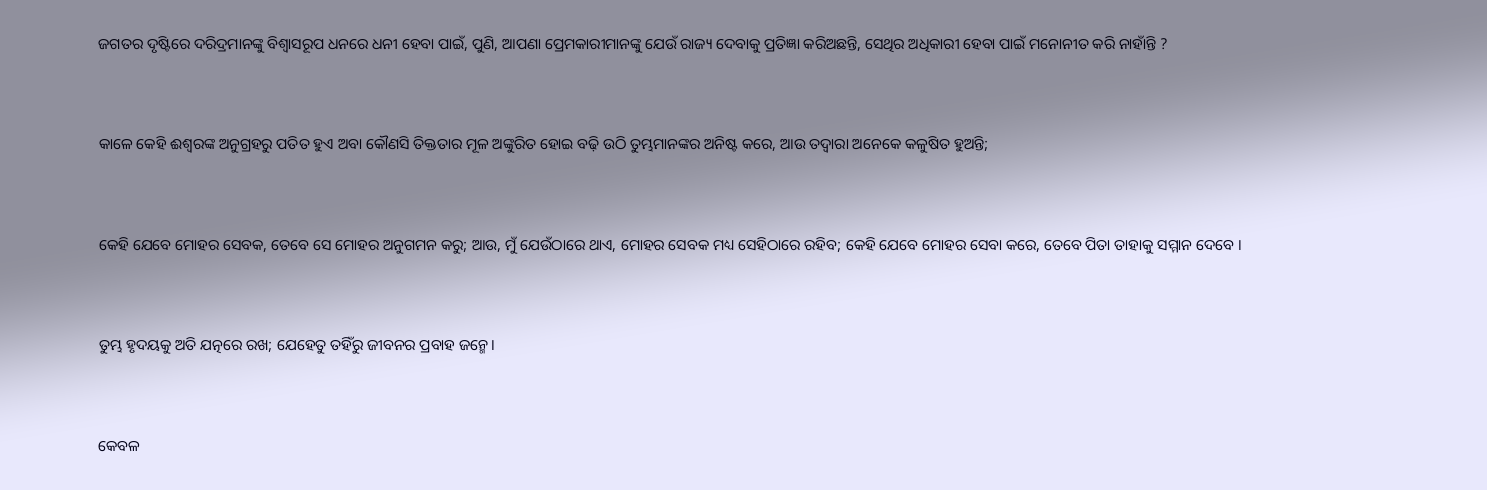ଜଗତର ଦୃଷ୍ଟିରେ ଦରିଦ୍ରମାନଙ୍କୁ ବିଶ୍ୱାସରୂପ ଧନରେ ଧନୀ ହେବା ପାଇଁ, ପୁଣି, ଆପଣା ପ୍ରେମକାରୀମାନଙ୍କୁ ଯେଉଁ ରାଜ୍ୟ ଦେବାକୁ ପ୍ରତିଜ୍ଞା କରିଅଛନ୍ତି, ସେଥିର ଅଧିକାରୀ ହେବା ପାଇଁ ମନୋନୀତ କରି ନାହାଁନ୍ତି ?


କାଳେ କେହି ଈଶ୍ୱରଙ୍କ ଅନୁଗ୍ରହରୁ ପତିତ ହୁଏ ଅବା କୌଣସି ତିକ୍ତତାର ମୂଳ ଅଙ୍କୁରିତ ହୋଇ ବଢ଼ି ଉଠି ତୁମ୍ଭମାନଙ୍କର ଅନିଷ୍ଟ କରେ, ଆଉ ତଦ୍ୱାରା ଅନେକେ କଳୁଷିତ ହୁଅନ୍ତି;


କେହି ଯେବେ ମୋହର ସେବକ, ତେବେ ସେ ମୋହର ଅନୁଗମନ କରୁ; ଆଉ, ମୁଁ ଯେଉଁଠାରେ ଥାଏ, ମୋହର ସେବକ ମଧ୍ୟ ସେହିଠାରେ ରହିବ; କେହି ଯେବେ ମୋହର ସେବା କରେ, ତେବେ ପିତା ତାହାକୁ ସମ୍ମାନ ଦେବେ ।


ତୁମ୍ଭ ହୃଦୟକୁ ଅତି ଯତ୍ନରେ ରଖ; ଯେହେତୁ ତହିଁରୁ ଜୀବନର ପ୍ରବାହ ଜନ୍ମେ।


କେବଳ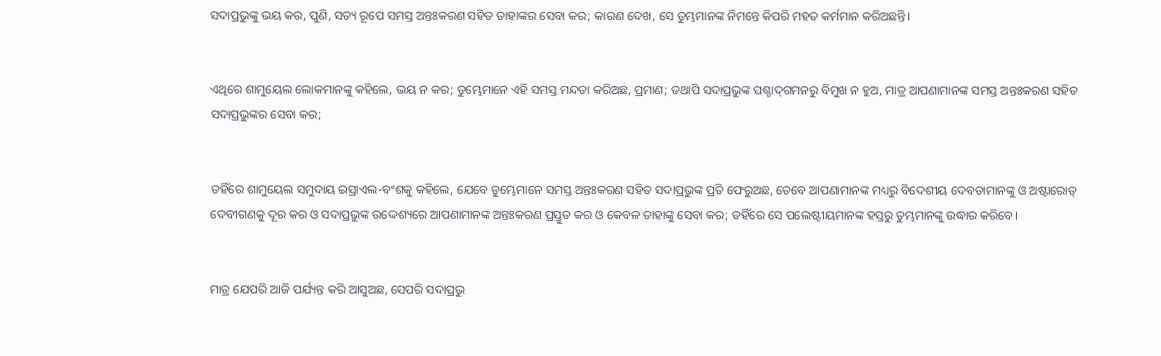ସଦାପ୍ରଭୁଙ୍କୁ ଭୟ କର, ପୁଣି, ସତ୍ୟ ରୂପେ ସମସ୍ତ ଅନ୍ତଃକରଣ ସହିତ ତାହାଙ୍କର ସେବା କର; କାରଣ ଦେଖ, ସେ ତୁମ୍ଭମାନଙ୍କ ନିମନ୍ତେ କିପରି ମହତ କର୍ମମାନ କରିଅଛନ୍ତି।


ଏଥିରେ ଶାମୁୟେଲ ଲୋକମାନଙ୍କୁ କହିଲେ, ଭୟ ନ କର; ତୁମ୍ଭେମାନେ ଏହି ସମସ୍ତ ମନ୍ଦତା କରିଅଛ, ପ୍ରମାଣ; ତଥାପି ସଦାପ୍ରଭୁଙ୍କ ପଶ୍ଚାଦ୍‍ଗମନରୁ ବିମୁଖ ନ ହୁଅ, ମାତ୍ର ଆପଣାମାନଙ୍କ ସମସ୍ତ ଅନ୍ତଃକରଣ ସହିତ ସଦାପ୍ରଭୁଙ୍କର ସେବା କର;


ତହିଁରେ ଶାମୁୟେଲ ସମୁଦାୟ ଇସ୍ରାଏଲ-ବଂଶକୁ କହିଲେ, ଯେବେ ତୁମ୍ଭେମାନେ ସମସ୍ତ ଅନ୍ତଃକରଣ ସହିତ ସଦାପ୍ରଭୁଙ୍କ ପ୍ରତି ଫେରୁଅଛ, ତେବେ ଆପଣାମାନଙ୍କ ମଧ୍ୟରୁ ବିଦେଶୀୟ ଦେବତାମାନଙ୍କୁ ଓ ଅଷ୍ଟାରୋତ୍‍ ଦେବୀଗଣକୁ ଦୂର କର ଓ ସଦାପ୍ରଭୁଙ୍କ ଉଦ୍ଦେଶ୍ୟରେ ଆପଣାମାନଙ୍କ ଅନ୍ତଃକରଣ ପ୍ରସ୍ତୁତ କର ଓ କେବଳ ତାହାଙ୍କୁ ସେବା କର; ତହିଁରେ ସେ ପଲେଷ୍ଟୀୟମାନଙ୍କ ହସ୍ତରୁ ତୁମ୍ଭମାନଙ୍କୁ ଉଦ୍ଧାର କରିବେ।


ମାତ୍ର ଯେପରି ଆଜି ପର୍ଯ୍ୟନ୍ତ କରି ଆସୁଅଛ, ସେପରି ସଦାପ୍ରଭୁ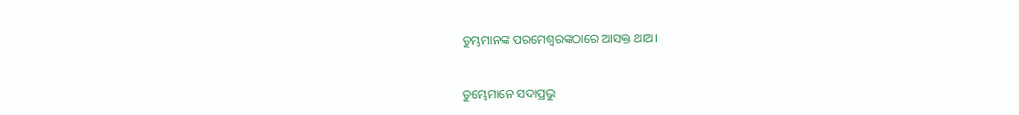ତୁମ୍ଭମାନଙ୍କ ପରମେଶ୍ୱରଙ୍କଠାରେ ଆସକ୍ତ ଥାଅ।


ତୁମ୍ଭେମାନେ ସଦାପ୍ରଭୁ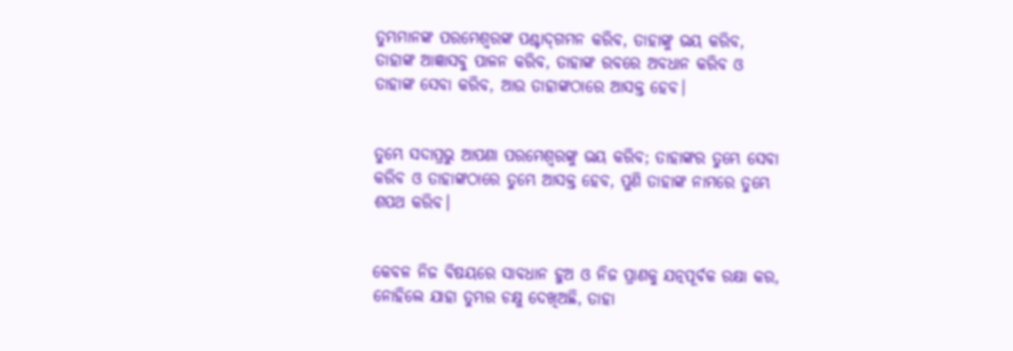ତୁମ୍ଭମାନଙ୍କ ପରମେଶ୍ୱରଙ୍କ ପଶ୍ଚାଦ୍‍ଗମନ କରିବ, ତାହାଙ୍କୁ ଭୟ କରିବ, ତାହାଙ୍କ ଆଜ୍ଞାସବୁ ପାଳନ କରିବ, ତାହାଙ୍କ ରବରେ ଅବଧାନ କରିବ ଓ ତାହାଙ୍କ ସେବା କରିବ, ଆଉ ତାହାଙ୍କଠାରେ ଆସକ୍ତ ହେବ।


ତୁମ୍ଭେ ସଦାପ୍ରଭୁ ଆପଣା ପରମେଶ୍ୱରଙ୍କୁ ଭୟ କରିବ; ତାହାଙ୍କର ତୁମ୍ଭେ ସେବା କରିବ ଓ ତାହାଙ୍କଠାରେ ତୁମ୍ଭେ ଆସକ୍ତ ହେବ, ପୁଣି ତାହାଙ୍କ ନାମରେ ତୁମ୍ଭେ ଶପଥ କରିବ।


କେବଳ ନିଜ ବିଷୟରେ ସାବଧାନ ହୁଅ ଓ ନିଜ ପ୍ରାଣକୁ ଯତ୍ନପୂର୍ବକ ରକ୍ଷା କର, ନୋହିଲେ ଯାହା ତୁମ୍ଭର ଚକ୍ଷୁ ଦେଖିଅଛି, ତାହା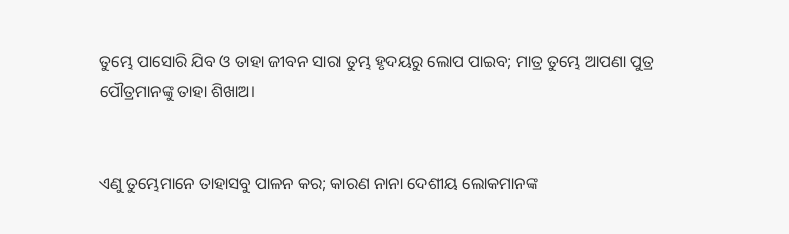ତୁମ୍ଭେ ପାସୋରି ଯିବ ଓ ତାହା ଜୀବନ ସାରା ତୁମ୍ଭ ହୃଦୟରୁ ଲୋପ ପାଇବ; ମାତ୍ର ତୁମ୍ଭେ ଆପଣା ପୁତ୍ର ପୌତ୍ରମାନଙ୍କୁ ତାହା ଶିଖାଅ।


ଏଣୁ ତୁମ୍ଭେମାନେ ତାହାସବୁ ପାଳନ କର; କାରଣ ନାନା ଦେଶୀୟ ଲୋକମାନଙ୍କ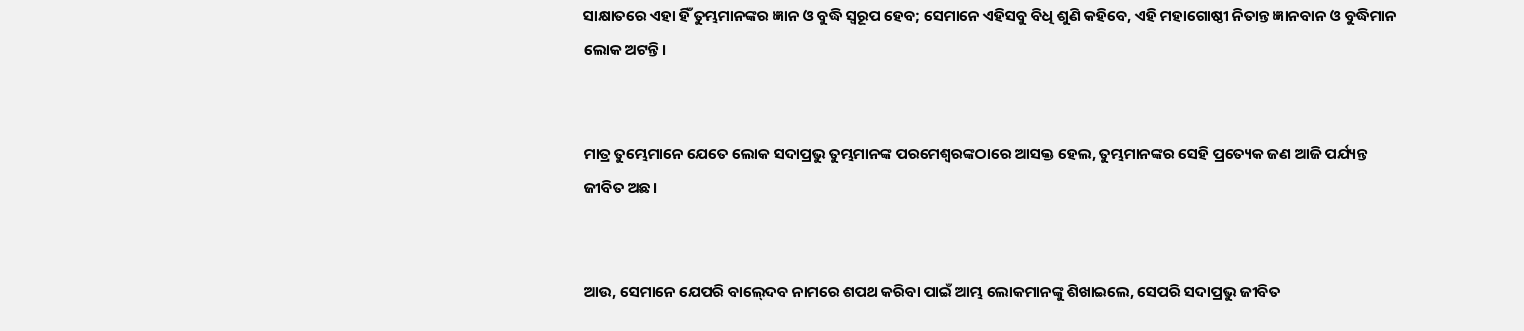ସାକ୍ଷାତରେ ଏହା ହିଁ ତୁମ୍ଭମାନଙ୍କର ଜ୍ଞାନ ଓ ବୁଦ୍ଧି ସ୍ୱରୂପ ହେବ; ସେମାନେ ଏହିସବୁ ବିଧି ଶୁଣି କହିବେ, ଏହି ମହାଗୋଷ୍ଠୀ ନିତାନ୍ତ ଜ୍ଞାନବାନ ଓ ବୁଦ୍ଧିମାନ ଲୋକ ଅଟନ୍ତି।


ମାତ୍ର ତୁମ୍ଭେମାନେ ଯେତେ ଲୋକ ସଦାପ୍ରଭୁ ତୁମ୍ଭମାନଙ୍କ ପରମେଶ୍ୱରଙ୍କଠାରେ ଆସକ୍ତ ହେଲ, ତୁମ୍ଭମାନଙ୍କର ସେହି ପ୍ରତ୍ୟେକ ଜଣ ଆଜି ପର୍ଯ୍ୟନ୍ତ ଜୀବିତ ଅଛ।


ଆଉ, ସେମାନେ ଯେପରି ବାଲ୍‍ଦେବ ନାମରେ ଶପଥ କରିବା ପାଇଁ ଆମ୍ଭ ଲୋକମାନଙ୍କୁ ଶିଖାଇଲେ, ସେପରି ସଦାପ୍ରଭୁ ଜୀବିତ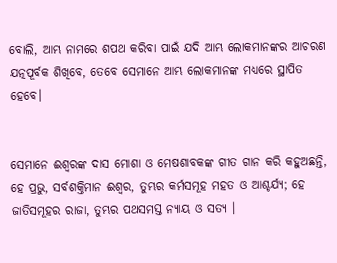ବୋଲି, ଆମ୍ଭ ନାମରେ ଶପଥ କରିବା ପାଇଁ ଯଦି ଆମ୍ଭ ଲୋକମାନଙ୍କର ଆଚରଣ ଯତ୍ନପୂର୍ବକ ଶିଖିବେ, ତେବେ ସେମାନେ ଆମ୍ଭ ଲୋକମାନଙ୍କ ମଧ୍ୟରେ ସ୍ଥାପିତ ହେବେ।


ସେମାନେ ଈଶ୍ୱରଙ୍କ ଦାସ ମୋଶା ଓ ମେଷଶାବକଙ୍କ ଗୀତ ଗାନ କରି କହୁଅଛନ୍ତି, ହେ ପ୍ରଭୁ, ସର୍ବଶକ୍ତିମାନ ଈଶ୍ୱର, ତୁମ୍ଭର କର୍ମସମୂହ ମହତ ଓ ଆଶ୍ଚର୍ଯ୍ୟ; ହେ ଜାତିସମୂହର ରାଜା, ତୁମ୍ଭର ପଥସମସ୍ତ ନ୍ୟାୟ ଓ ସତ୍ୟ ।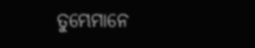ତୁମ୍ଭେମାନେ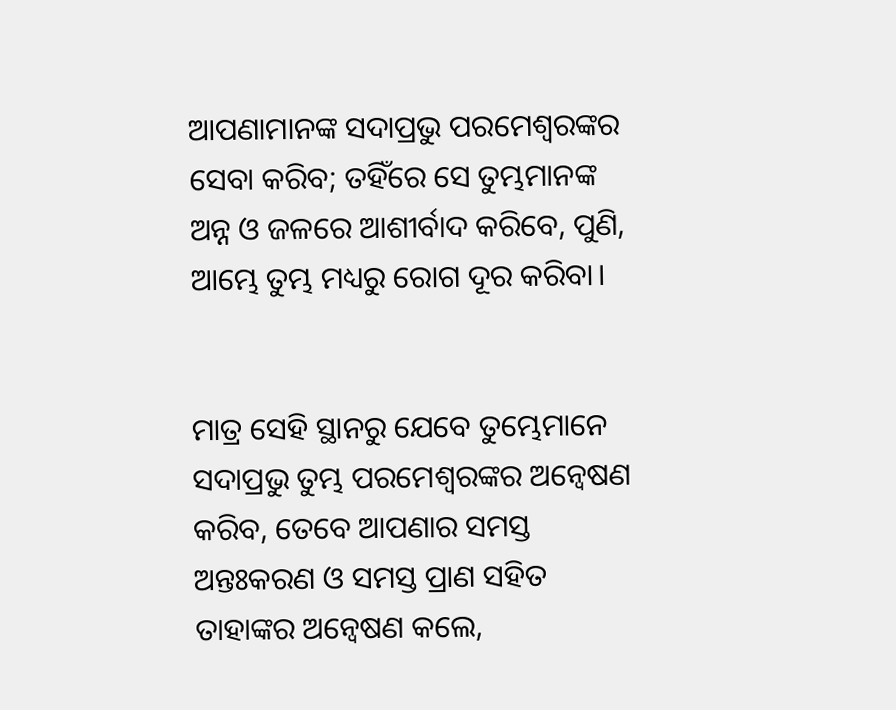ଆପଣାମାନଙ୍କ ସଦାପ୍ରଭୁ ପରମେଶ୍ୱରଙ୍କର ସେବା କରିବ; ତହିଁରେ ସେ ତୁମ୍ଭମାନଙ୍କ ଅନ୍ନ ଓ ଜଳରେ ଆଶୀର୍ବାଦ କରିବେ, ପୁଣି, ଆମ୍ଭେ ତୁମ୍ଭ ମଧ୍ୟରୁ ରୋଗ ଦୂର କରିବା।


ମାତ୍ର ସେହି ସ୍ଥାନରୁ ଯେବେ ତୁମ୍ଭେମାନେ ସଦାପ୍ରଭୁ ତୁମ୍ଭ ପରମେଶ୍ୱରଙ୍କର ଅନ୍ୱେଷଣ କରିବ, ତେବେ ଆପଣାର ସମସ୍ତ ଅନ୍ତଃକରଣ ଓ ସମସ୍ତ ପ୍ରାଣ ସହିତ ତାହାଙ୍କର ଅନ୍ୱେଷଣ କଲେ,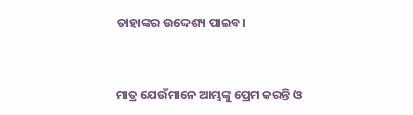ତାହାଙ୍କର ଉଦ୍ଦେଶ୍ୟ ପାଇବ।


ମାତ୍ର ଯେଉଁମାନେ ଆମ୍ଭଙ୍କୁ ପ୍ରେମ କରନ୍ତି ଓ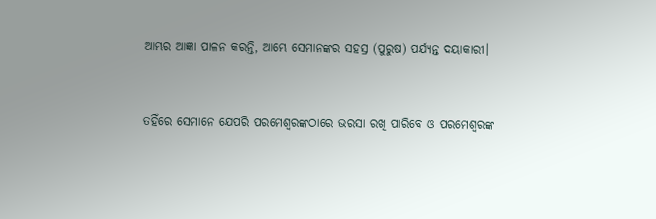ଆମ୍ଭର ଆଜ୍ଞା ପାଳନ କରନ୍ତି, ଆମ୍ଭେ ସେମାନଙ୍କର ସହସ୍ର (ପୁରୁଷ) ପର୍ଯ୍ୟନ୍ତ ଦୟାକାରୀ।


ତହିଁରେ ସେମାନେ ଯେପରି ପରମେଶ୍ୱରଙ୍କଠାରେ ଭରସା ରଖି ପାରିବେ ଓ ପରମେଶ୍ୱରଙ୍କ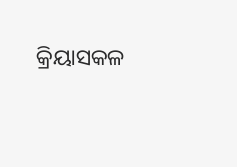କ୍ରିୟାସକଳ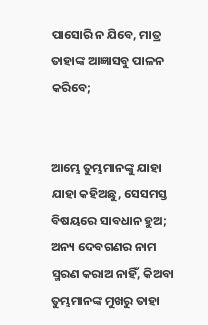ପାସୋରି ନ ଯିବେ, ମାତ୍ର ତାହାଙ୍କ ଆଜ୍ଞାସବୁ ପାଳନ କରିବେ;


ଆମ୍ଭେ ତୁମ୍ଭମାନଙ୍କୁ ଯାହା ଯାହା କହିଅଛୁ, ସେସମସ୍ତ ବିଷୟରେ ସାବଧାନ ହୁଅ; ଅନ୍ୟ ଦେବଗଣର ନାମ ସ୍ମରଣ କରାଅ ନାହିଁ, କିଅବା ତୁମ୍ଭମାନଙ୍କ ମୁଖରୁ ତାହା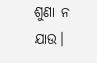ଶୁଣା ନ ଯାଉ।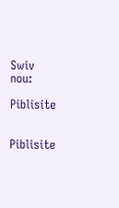Swiv nou:

Piblisite


Piblisite